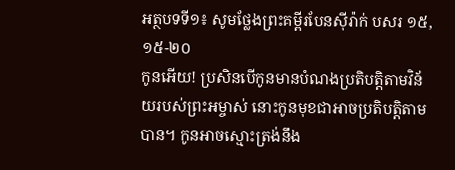អត្ថបទទី១៖ សូមថ្លែងព្រះគម្ពីរបែនស៊ីរ៉ាក់ បសរ ១៥,១៥-២០
កូនអើយ! ប្រសិនបើកូនមានបំណងប្រតិបត្តិតាមវិន័យរបស់ព្រះអម្ចាស់ នោះកូនមុខជាអាចប្រតិបត្តិតាមបាន។ កូនអាចស្មោះត្រង់នឹង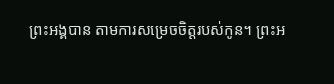ព្រះអង្គបាន តាមការសម្រេចចិត្តរបស់កូន។ ព្រះអ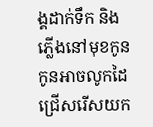ង្គដាក់ទឹក និងភ្លើងនៅមុខកូន កូនអាចលូកដៃជ្រើសរើសយក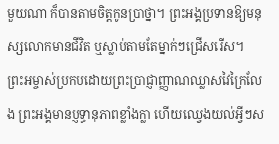មួយណា ក៏បានតាមចិត្តកូនប្រាថ្នា។ ព្រះអង្គប្រទានឱ្យមនុស្សលោកមានជីវិត ឬស្លាប់តាមតែម្នាក់ៗជ្រើសរើស។
ព្រះអម្ចាស់ប្រកបដោយព្រះប្រាជ្ញាញ្ញាណឈ្លាសវៃក្រៃលែង ព្រះអង្គមានប្ញទ្ធានុភាពខ្លាំងក្លា ហើយឈ្វេងយល់អ្វីៗស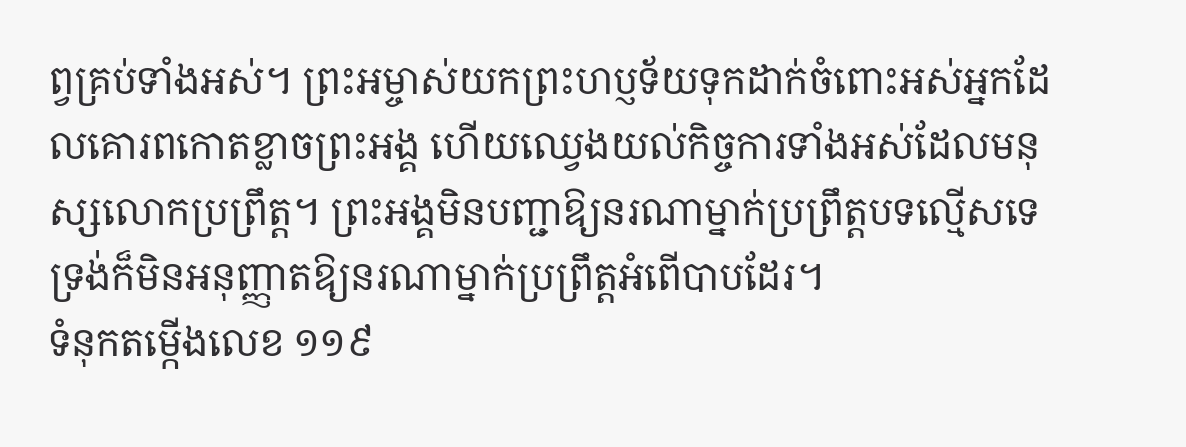ព្វគ្រប់ទាំងអស់។ ព្រះអម្ចាស់យកព្រះហប្ញទ័យទុកដាក់ចំពោះអស់អ្នកដែលគោរពកោតខ្លាចព្រះអង្គ ហើយឈ្វេងយល់កិច្ចការទាំងអស់ដែលមនុស្សលោកប្រព្រឹត្ត។ ព្រះអង្គមិនបញ្ជាឱ្យនរណាម្នាក់ប្រព្រឹត្តបទល្មើសទេ ទ្រង់ក៏មិនអនុញ្ញាតឱ្យនរណាម្នាក់ប្រព្រឹត្តអំពើបាបដែរ។
ទំនុកតម្កើងលេខ ១១៩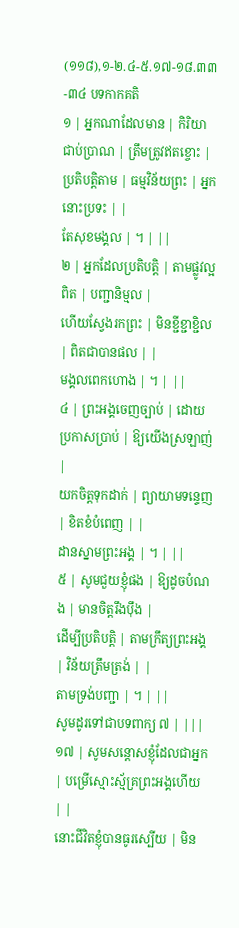(១១៨),១-២.៤-៥.១៧-១៨.៣៣-៣៤ បទកាកគតិ
១ | អ្នកណាដែលមាន | កិរិយាជាប់ប្រាណ | ត្រឹមត្រូវឥតខ្ចោះ |
ប្រតិបត្តិតាម | ធម្មវិន័យព្រះ | អ្នកនោះប្រទះ | |
តែសុខមង្គល | ។ | ||
២ | អ្នកដែលប្រតិបត្តិ | តាមផ្លូវល្អពិត | បញ្ជានិម្មល |
ហើយស្វែងរកព្រះ | មិនខ្ជីខ្ជាខ្ជិល | ពិតជាបានផល | |
មង្គលពេកហោង | ។ | ||
៤ | ព្រះអង្គចេញច្បាប់ | ដោយប្រកាសប្រាប់ | ឱ្យយើងស្រឡាញ់ |
យកចិត្តទុកដាក់ | ព្យាយាមទន្ទេញ | ខិតខំបំពេញ | |
ដានស្នាមព្រះអង្គ | ។ | ||
៥ | សូមជួយខ្ញុំផង | ឱ្យដូចបំណង | មានចិត្តរឹងប៉ឹង |
ដើម្បីប្រតិបត្តិ | តាមក្រឹត្យព្រះអង្គ | វិន័យត្រឹមត្រង់ | |
តាមទ្រង់បញ្ជា | ។ | ||
សូមដូរទៅជាបទពាក្យ ៧ | |||
១៧ | សូមសន្តោសខ្ញុំដែលជាអ្នក | បម្រើស្មោះស្ម័គ្រព្រះអង្គហើយ | |
នោះជីវិតខ្ញុំបានធូរស្បើយ | មិន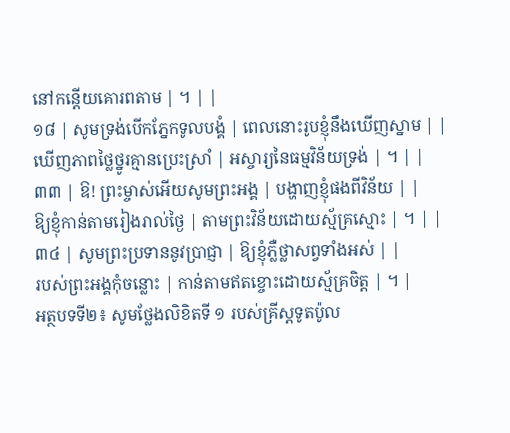នៅកន្តើយគោរពតាម | ។ | |
១៨ | សូមទ្រង់បើកភ្នែកទូលបង្គំ | ពេលនោះរូបខ្ញុំនឹងឃើញស្នាម | |
ឃើញភាពថ្លៃថ្នូរគ្មានប្រេះស្រាំ | អស្ចារ្យនៃធម្មវិន័យទ្រង់ | ។ | |
៣៣ | ឱ! ព្រះម្ចាស់អើយសូមព្រះអង្គ | បង្ហាញខ្ញុំផងពីវិន័យ | |
ឱ្យខ្ញុំកាន់តាមរៀងរាល់ថ្ងៃ | តាមព្រះវិន័យដោយស្ម័គ្រស្មោះ | ។ | |
៣៤ | សូមព្រះប្រទាននូវប្រាជ្ញា | ឱ្យខ្ញុំភ្លឺថ្លាសព្វទាំងអស់ | |
របស់ព្រះអង្គកុំចន្លោះ | កាន់តាមឥតខ្ចោះដោយស្ម័គ្រចិត្ត | ។ |
អត្ថបទទី២៖ សូមថ្លែងលិខិតទី ១ របស់គ្រីស្ដទូតប៉ូល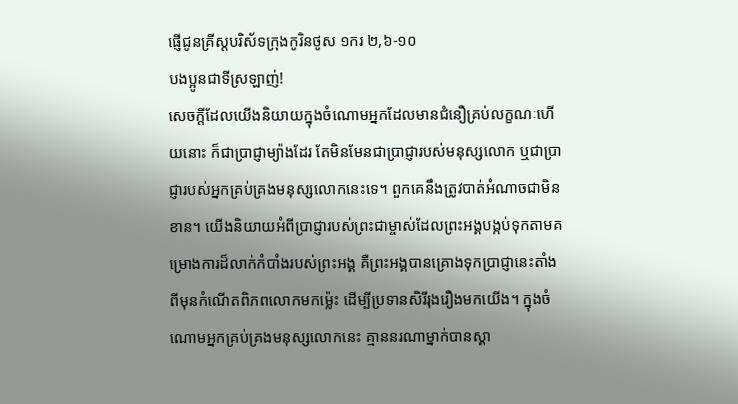ផ្ញើជូនគ្រីស្ដបរិស័ទក្រុងកូរិនថូស ១ករ ២,៦-១០
បងប្អូនជាទីស្រឡាញ់!
សេចក្តីដែលយើងនិយាយក្នុងចំណោមអ្នកដែលមានជំនឿគ្រប់លក្ខណៈហើយនោះ ក៏ជាប្រាជ្ញាម្យ៉ាងដែរ តែមិនមែនជាប្រាជ្ញារបស់មនុស្សលោក ឬជាប្រាជ្ញារបស់អ្នកគ្រប់គ្រងមនុស្សលោកនេះទេ។ ពួកគេនឹងត្រូវបាត់អំណាចជាមិនខាន។ យើងនិយាយអំពីប្រាជ្ញារបស់ព្រះជាម្ចាស់ដែលព្រះអង្គបង្កប់ទុកតាមគម្រោងការដ៏លាក់កំបាំងរបស់ព្រះអង្គ គឺព្រះអង្គបានគ្រោងទុកប្រាជ្ញានេះតាំងពីមុនកំណើតពិភពលោកមកម៉្លេះ ដើម្បីប្រទានសិរីរុងរឿងមកយើង។ ក្នុងចំណោមអ្នកគ្រប់គ្រងមនុស្សលោកនេះ គ្មាននរណាម្នាក់បានស្គា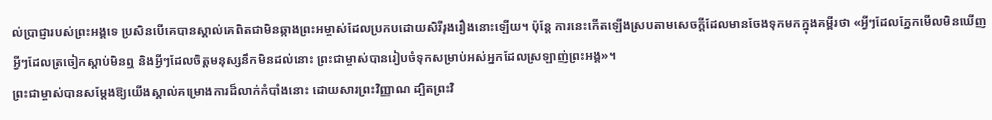ល់ប្រាជ្ញារបស់ព្រះអង្គទេ ប្រសិនបើគេបានស្គាល់គេពិតជាមិនឆ្កាងព្រះអម្ចាស់ដែលប្រកបដោយសិរីរុងរឿងនោះឡើយ។ ប៉ុន្តែ ការនេះកើតឡើងស្របតាមសេចក្តីដែលមានចែងទុកមកក្នុងគម្ពីរថា «អ្វីៗដែលភ្នែកមើលមិនឃើញ អ្វីៗដែលត្រចៀកស្តាប់មិនឮ និងអ្វីៗដែលចិត្តមនុស្សនឹកមិនដល់នោះ ព្រះជាម្ចាស់បានរៀបចំទុកសម្រាប់អស់អ្នកដែលស្រឡាញ់ព្រះអង្គ»។
ព្រះជាម្ចាស់បានសម្តែងឱ្យយើងស្គាល់គម្រោងការដ៏លាក់កំបាំងនោះ ដោយសារព្រះវិញ្ញាណ ដ្បិតព្រះវិ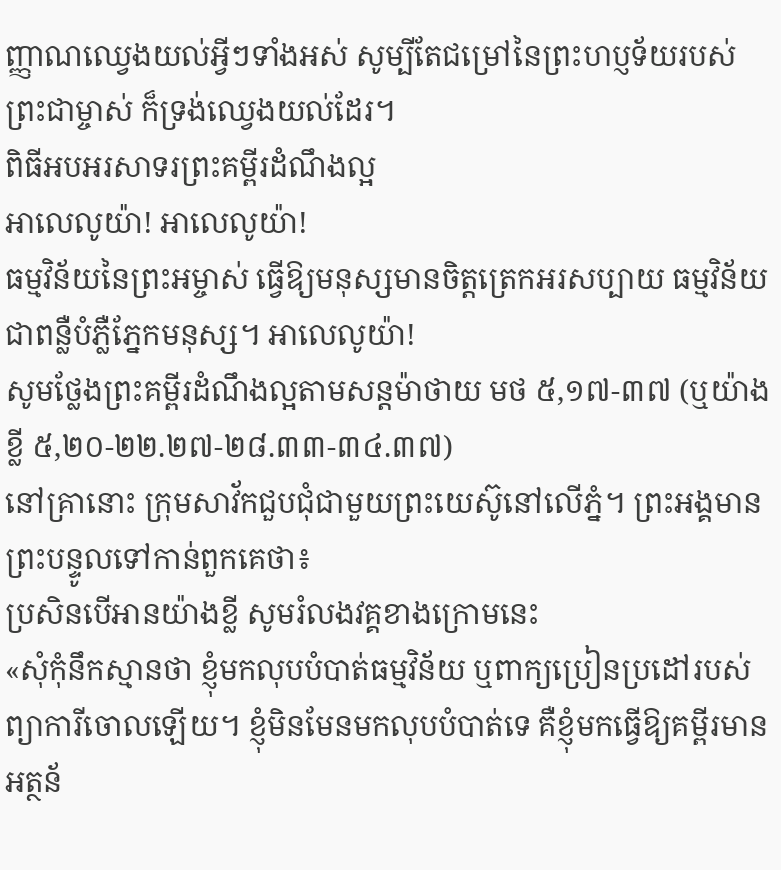ញ្ញាណឈ្វេងយល់អ្វីៗទាំងអស់ សូម្បីតែជម្រៅនៃព្រះហប្ញទ័យរបស់ព្រះជាម្ចាស់ ក៏ទ្រង់ឈ្វេងយល់ដែរ។
ពិធីអបអរសាទរព្រះគម្ពីរដំណឹងល្អ
អាលេលូយ៉ា! អាលេលូយ៉ា!
ធម្មវិន័យនៃព្រះអម្ចាស់ ធ្វើឱ្យមនុស្សមានចិត្តត្រេកអរសប្បាយ ធម្មវិន័យជាពន្លឺបំភ្លឺភ្នែកមនុស្ស។ អាលេលូយ៉ា!
សូមថ្លែងព្រះគម្ពីរដំណឹងល្អតាមសន្តម៉ាថាយ មថ ៥,១៧-៣៧ (ឬយ៉ាងខ្លី ៥,២០-២២.២៧-២៨.៣៣-៣៤.៣៧)
នៅគ្រានោះ ក្រុមសាវ័កជួបជុំជាមួយព្រះយេស៊ូនៅលើភ្នំ។ ព្រះអង្គមានព្រះបន្ទូលទៅកាន់ពួកគេថា៖
ប្រសិនបើអានយ៉ាងខ្លី សូមរំលងវគ្គខាងក្រោមនេះ
«សុំកុំនឹកស្មានថា ខ្ញុំមកលុបបំបាត់ធម្មវិន័យ ឬពាក្យប្រៀនប្រដៅរបស់ព្យាការីចោលឡើយ។ ខ្ញុំមិនមែនមកលុបបំបាត់ទេ គឺខ្ញុំមកធ្វើឱ្យគម្ពីរមានអត្ថន័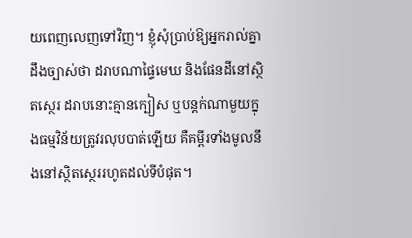យពេញលេញទៅវិញ។ ខ្ញុំសុំប្រាប់ឱ្យអ្នករាល់គ្នាដឹងច្បាស់ថា ដរាបណាផ្ទៃមេឃ និងផែនដីនៅស្ថិតស្ថេរ ដរាបនោះគ្មានក្បៀស ឬបន្តក់ណាមួយក្នុងធម្មវិន័យត្រូវរលុបបាត់ឡើយ គឺគម្ពីរទាំងមូលនឹងនៅស្ថិតស្ថេររហូតដល់ទីបំផុត។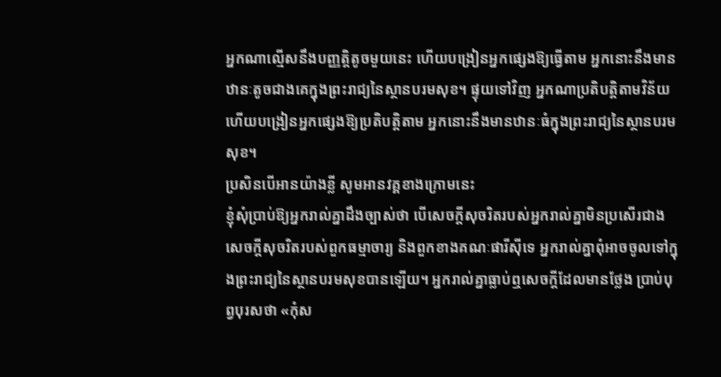អ្នកណាល្មើសនឹងបញ្ញត្តិតូចមួយនេះ ហើយបង្រៀនអ្នកផ្សេងឱ្យធ្វើតាម អ្នកនោះនឹងមានឋានៈតូចជាងគេក្នុងព្រះរាជ្យនៃស្ថានបរមសុខ។ ផ្ទុយទៅវិញ អ្នកណាប្រតិបត្តិតាមវិន័យ ហើយបង្រៀនអ្នកផ្សេងឱ្យប្រតិបត្តិតាម អ្នកនោះនឹងមានឋានៈធំក្នុងព្រះរាជ្យនៃស្ថានបរមសុខ។
ប្រសិនបើអានយ៉ាងខ្លី សូមអានវគ្គខាងក្រោមនេះ
ខ្ញុំសុំប្រាប់ឱ្យអ្នករាល់គ្នាដឹងច្បាស់ថា បើសេចក្តីសុចរិតរបស់អ្នករាល់គ្នាមិនប្រសើរជាងសេចក្តីសុចរិតរបស់ពួកធម្មាចារ្យ និងពួកខាងគណៈផារីស៊ីទេ អ្នករាល់គ្នាពុំអាចចូលទៅក្នុងព្រះរាជ្យនៃស្ថានបរមសុខបានឡើយ។ អ្នករាល់គ្នាធ្លាប់ឮសេចក្តីដែលមានថ្លែង ប្រាប់បុព្វបុរសថា «កុំស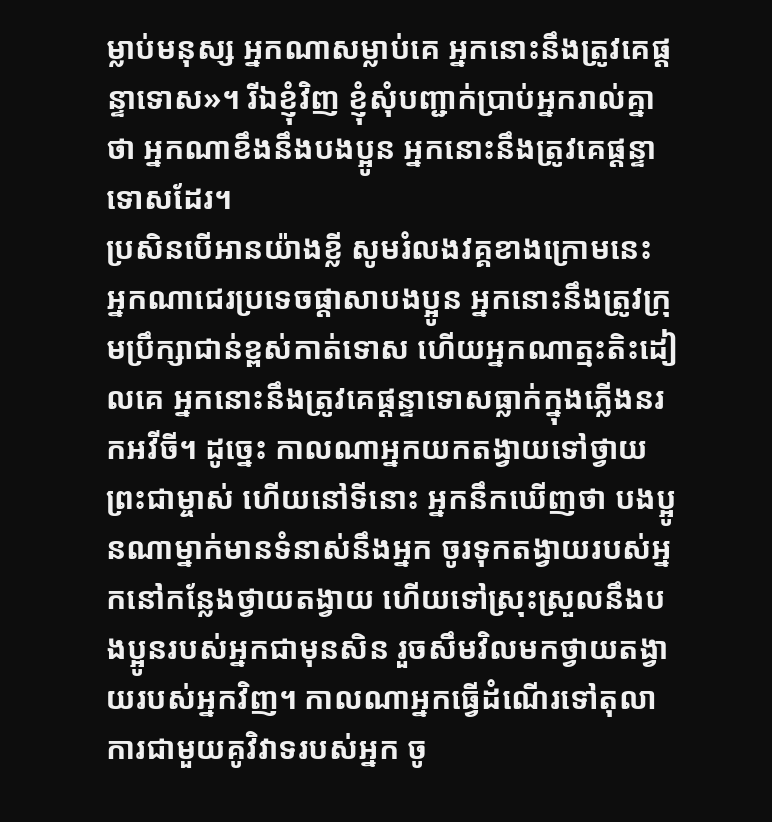ម្លាប់មនុស្ស អ្នកណាសម្លាប់គេ អ្នកនោះនឹងត្រូវគេផ្តន្ទាទោស»។ រីឯខ្ញុំវិញ ខ្ញុំសុំបញ្ជាក់ប្រាប់អ្នករាល់គ្នាថា អ្នកណាខឹងនឹងបងប្អូន អ្នកនោះនឹងត្រូវគេផ្តន្ទាទោសដែរ។
ប្រសិនបើអានយ៉ាងខ្លី សូមរំលងវគ្គខាងក្រោមនេះ
អ្នកណាជេរប្រទេចផ្តាសាបងប្អូន អ្នកនោះនឹងត្រូវក្រុមប្រឹក្សាជាន់ខ្ពស់កាត់ទោស ហើយអ្នកណាត្មះតិះដៀលគេ អ្នកនោះនឹងត្រូវគេផ្តន្ទាទោសធ្លាក់ក្នុងភ្លើងនរកអវីចី។ ដូច្នេះ កាលណាអ្នកយកតង្វាយទៅថ្វាយព្រះជាម្ចាស់ ហើយនៅទីនោះ អ្នកនឹកឃើញថា បងប្អូនណាម្នាក់មានទំនាស់នឹងអ្នក ចូរទុកតង្វាយរបស់អ្នកនៅកន្លែងថ្វាយតង្វាយ ហើយទៅស្រុះស្រួលនឹងបងប្អូនរបស់អ្នកជាមុនសិន រួចសឹមវិលមកថ្វាយតង្វាយរបស់អ្នកវិញ។ កាលណាអ្នកធ្វើដំណើរទៅតុលាការជាមួយគូវិវាទរបស់អ្នក ចូ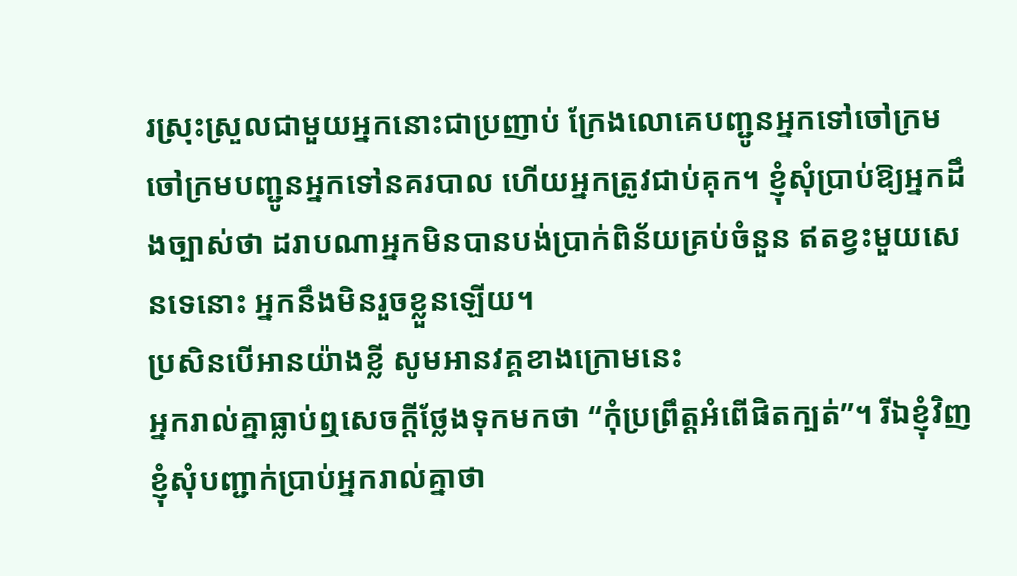រស្រុះស្រួលជាមួយអ្នកនោះជាប្រញាប់ ក្រែងលោគេបញ្ជូនអ្នកទៅចៅក្រម ចៅក្រមបញ្ជូនអ្នកទៅនគរបាល ហើយអ្នកត្រូវជាប់គុក។ ខ្ញុំសុំប្រាប់ឱ្យអ្នកដឹងច្បាស់ថា ដរាបណាអ្នកមិនបានបង់ប្រាក់ពិន័យគ្រប់ចំនួន ឥតខ្វះមួយសេនទេនោះ អ្នកនឹងមិនរួចខ្លួនឡើយ។
ប្រសិនបើអានយ៉ាងខ្លី សូមអានវគ្គខាងក្រោមនេះ
អ្នករាល់គ្នាធ្លាប់ឮសេចក្តីថ្លែងទុកមកថា “កុំប្រព្រឹត្តអំពើផិតក្បត់”។ រីឯខ្ញុំវិញ ខ្ញុំសុំបញ្ជាក់ប្រាប់អ្នករាល់គ្នាថា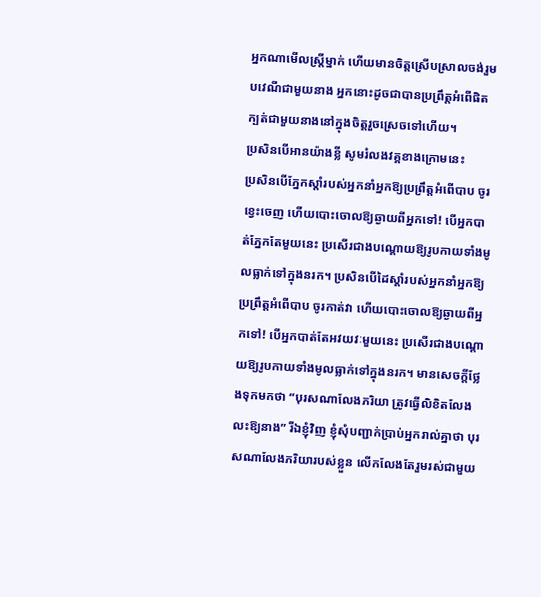អ្នកណាមើលស្ត្រីម្នាក់ ហើយមានចិត្តស្រើបស្រាលចង់រួមបវេណីជាមួយនាង អ្នកនោះដូចជាបានប្រព្រឹត្តអំពើផិតក្បត់ជាមួយនាងនៅក្នុងចិត្តរួចស្រេចទៅហើយ។
ប្រសិនបើអានយ៉ាងខ្លី សូមរំលងវគ្គខាងក្រោមនេះ
ប្រសិនបើភ្នែកស្តាំរបស់អ្នកនាំអ្នកឱ្យប្រព្រឹត្តអំពើបាប ចូរខ្វេះចេញ ហើយបោះចោលឱ្យឆ្ងាយពីអ្នកទៅ! បើអ្នកបាត់ភ្នែកតែមួយនេះ ប្រសើរជាងបណ្តោយឱ្យរូបកាយទាំងមូលធ្លាក់ទៅក្នុងនរក។ ប្រសិនបើដៃស្តាំរបស់អ្នកនាំអ្នកឱ្យប្រព្រឹត្តអំពើបាប ចូរកាត់វា ហើយបោះចោលឱ្យឆ្ងាយពីអ្នកទៅ! បើអ្នកបាត់តែអវយវៈមួយនេះ ប្រសើរជាងបណ្តោយឱ្យរូបកាយទាំងមូលធ្លាក់ទៅក្នុងនរក។ មានសេចក្តីថ្លែងទុកមកថា “បុរសណាលែងភរិយា ត្រូវធ្វើលិខិតលែងលះឱ្យនាង” រីឯខ្ញុំវិញ ខ្ញុំសុំបញ្ជាក់ប្រាប់អ្នករាល់គ្នាថា បុរសណាលែងភរិយារបស់ខ្លួន លើកលែងតែរួមរស់ជាមួយ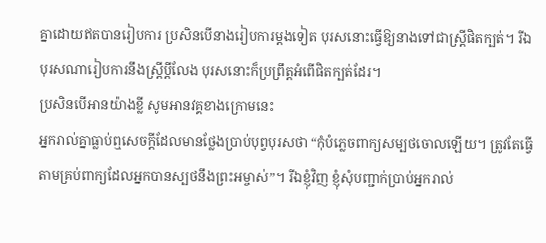គ្នាដោយឥតបានរៀបការ ប្រសិនបើនាងរៀបការម្តងទៀត បុរសនោះធ្វើឱ្យនាងទៅជាស្ត្រីផិតក្បត់។ រីឯបុរសណារៀបការនឹងស្ត្រីប្តីលែង បុរសនោះក៏ប្រព្រឹត្តអំពើផិតក្បត់ដែរ។
ប្រសិនបើអានយ៉ាងខ្លី សូមអានវគ្គខាងក្រោមនេះ
អ្នករាល់គ្នាធ្លាប់ឮសេចក្តីដែលមានថ្លែងប្រាប់បុព្វបុរសថា “កុំបំភ្លេចពាក្យសម្បថចោលឡើយ។ ត្រូវតែធ្វើតាមគ្រប់ពាក្យដែលអ្នកបានស្បថនឹងព្រះអម្ចាស់”។ រីឯខ្ញុំវិញ ខ្ញុំសុំបញ្ជាក់ប្រាប់អ្នករាល់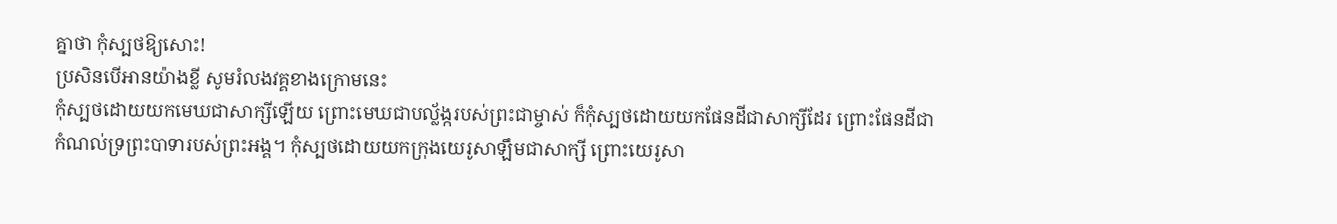គ្នាថា កុំស្បថឱ្យសោះ!
ប្រសិនបើអានយ៉ាងខ្លី សូមរំលងវគ្គខាងក្រោមនេះ
កុំស្បថដោយយកមេឃជាសាក្សីឡើយ ព្រោះមេឃជាបល្ល័ង្ករបស់ព្រះជាម្ចាស់ ក៏កុំស្បថដោយយកផែនដីជាសាក្សីដែរ ព្រោះផែនដីជាកំណល់ទ្រព្រះបាទារបស់ព្រះអង្គ។ កុំស្បថដោយយកក្រុងយេរូសាឡឹមជាសាក្សី ព្រោះយេរូសា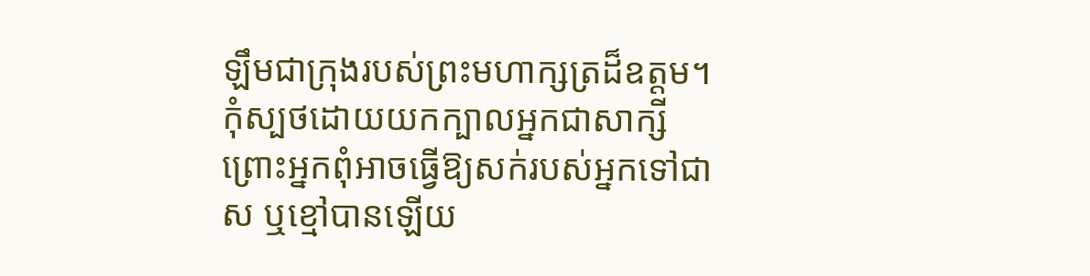ឡឹមជាក្រុងរបស់ព្រះមហាក្សត្រដ៏ឧត្តម។ កុំស្បថដោយយកក្បាលអ្នកជាសាក្សី ព្រោះអ្នកពុំអាចធ្វើឱ្យសក់របស់អ្នកទៅជាស ឬខ្មៅបានឡើយ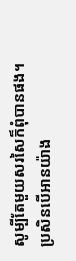សូម្បីតែមួយសរសៃក៏ពុំបានផង។
ប្រសិនបើអានយ៉ាង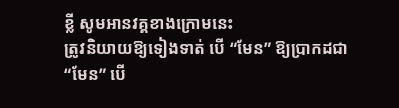ខ្លី សូមអានវគ្គខាងក្រោមនេះ
ត្រូវនិយាយឱ្យទៀងទាត់ បើ “មែន” ឱ្យប្រាកដជា “មែន” បើ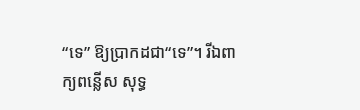“ទេ” ឱ្យប្រាកដជា“ទេ”។ រីឯពាក្យពន្លើស សុទ្ធ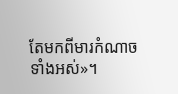តែមកពីមារកំណាចទាំងអស់»។